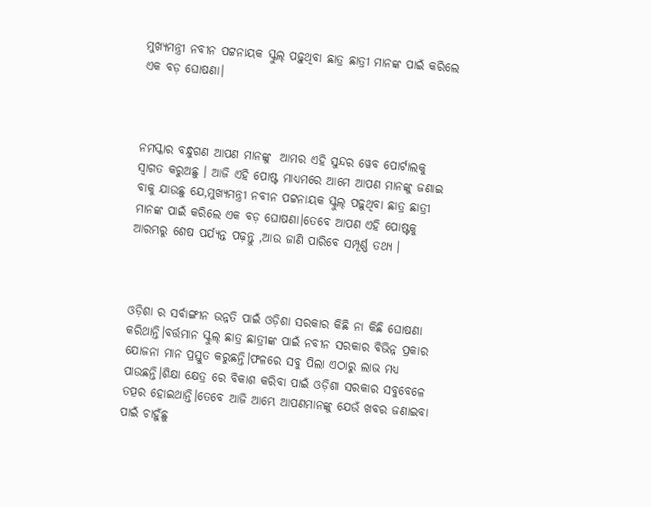ମୁଖ୍ୟମନ୍ତ୍ରୀ ନବୀନ ପଟ୍ଟନାୟକ ସ୍କୁଲ୍ ପଢ଼ୁଥିବା ଛାତ୍ର ଛାତ୍ରୀ ମାନଙ୍କ ପାଇଁ କରିଲେ ଏକ ବଡ଼ ଘୋଷଣା।



ନମସ୍କାର ବନ୍ଧୁଗଣ ଆପଣ ମାନଙ୍କୁ  ଆମର ଏହି ସୁନ୍ଦର ୱେବ ପୋର୍ଟାଲକୁ ସ୍ୱାଗତ କରୁଅଛୁ । ଆଜି ଏହି ପୋଷ୍ଟ ମାଧ୍ୟମରେ ଆମେ ଆପଣ ମାନଙ୍କୁ ଜଣାଇ ବାକୁ ଯାଉଛୁ ଯେ,ମୁଖ୍ୟମନ୍ତ୍ରୀ ନବୀନ ପଟ୍ଟନାୟକ ସ୍କୁଲ୍ ପଢ଼ୁଥିବା ଛାତ୍ର ଛାତ୍ରୀ ମାନଙ୍କ ପାଇଁ କରିଲେ ଏକ ବଡ଼ ଘୋଷଣା।ତେବେ ଆପଣ ଏହି ପୋଷ୍ଟକୁ ଆରମ୍ଭରୁ ଶେଷ ପର୍ଯ୍ୟନ୍ତ ପଢ଼ନ୍ତୁ ,ଆଉ ଜାଣି ପାରିବେ ସମ୍ପୂର୍ଣ୍ଣ ତଥ୍ୟ ।



ଓଡ଼ିଶା ର ସର୍ବାଙ୍ଗୀନ ଉନ୍ନତି ପାଇଁ ଓଡ଼ିଶା ସରକାର କିଛି ନା କିଛି ଘୋଷଣା କରିଥାନ୍ତି।ବର୍ତ୍ତମାନ ସ୍କୁଲ୍ ଛାତ୍ର ଛାତ୍ରୀଙ୍କ ପାଇଁ ନବୀନ ସରକାର ବିଭିନ୍ନ ପ୍ରକାର ଯୋଜନା ମାନ ପ୍ରସ୍ତୁତ କରୁଛନ୍ତି।ଫଳରେ ସବୁ ପିଲା ଏଠାରୁ ଲାଭ ମଧ୍ୟ ପାଉଛନ୍ତି।ଶିକ୍ଷା କ୍ଷେତ୍ର ରେ ବିକାଶ କରିବା ପାଇଁ ଓଡ଼ିଶା ସରକାର ସବୁବେଳେ ତତ୍ପର ହୋଇଥାନ୍ତି।ତେବେ ଆଜି ଆମ୍ଭେ ଆପଣମାନଙ୍କୁ ଯେଉଁ ଖବର ଜଣାଇବା ପାଇଁ ଚାହୁଁଛୁ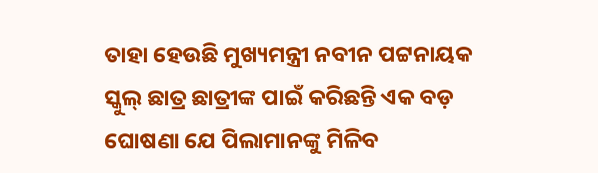ତାହା ହେଉଛି ମୁଖ୍ୟମନ୍ତ୍ରୀ ନବୀନ ପଟ୍ଟନାୟକ ସ୍କୁଲ୍ ଛାତ୍ର ଛାତ୍ରୀଙ୍କ ପାଇଁ କରିଛନ୍ତି ଏକ ବଡ଼ ଘୋଷଣା ଯେ ପିଲାମାନଙ୍କୁ ମିଳିବ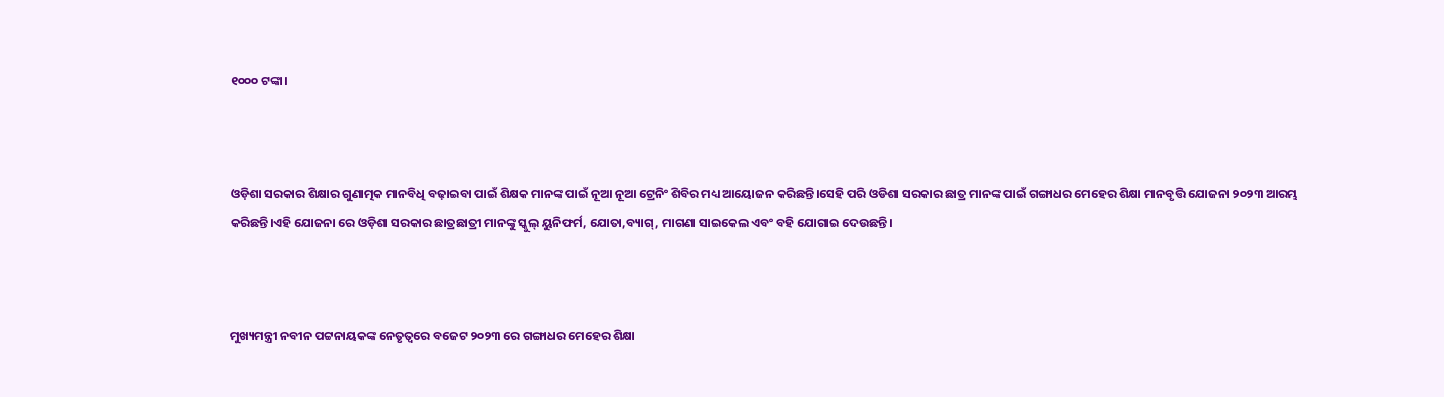୧୦୦୦ ଟଙ୍କା।



ଓଡ଼ିଶା ସରକାର ଶିକ୍ଷାର ଗୁଣାତ୍ମକ ମାନବିଧି ବଢ଼ାଇବା ପାଇଁ ଶିକ୍ଷକ ମାନଙ୍କ ପାଇଁ ନୂଆ ନୂଆ ଟ୍ରେନିଂ ଶିବିର ମଧ୍ୟ ଆୟୋଜନ କରିଛନ୍ତି।ସେହି ପରି ଓଡିଶା ସରକାର ଛାତ୍ର ମାନଙ୍କ ପାଇଁ ଗଙ୍ଗାଧର ମେହେର ଶିକ୍ଷା ମାନବୃତ୍ତି ଯୋଜନା ୨୦୨୩ ଆରମ୍ଭ କରିଛନ୍ତି।ଏହି ଯୋଜନା ରେ ଓଡ଼ିଶା ସରକାର ଛାତ୍ରଛାତ୍ରୀ ମାନଙ୍କୁ ସ୍କୁଲ୍ ୟୁନିଫର୍ମ, ଯୋତା,ବ୍ୟାଗ୍, ମାଗଣା ସାଇକେଲ ଏବଂ ବହି ଯୋଗାଇ ଦେଉଛନ୍ତି।



ମୁଖ୍ୟମନ୍ତ୍ରୀ ନବୀନ ପଟ୍ଟନାୟକଙ୍କ ନେତୃତ୍ୱରେ ବଜେଟ ୨୦୨୩ ରେ ଗଙ୍ଗାଧର ମେହେର ଶିକ୍ଷା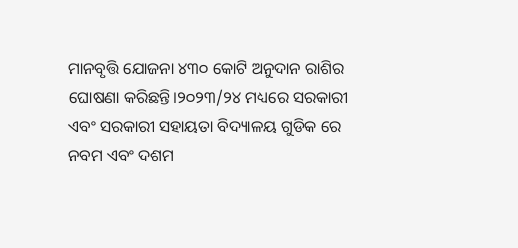ମାନବୃତ୍ତି ଯୋଜନା ୪୩୦ କୋଟି ଅନୁଦାନ ରାଶିର ଘୋଷଣା କରିଛନ୍ତି।୨୦୨୩/୨୪ ମଧ୍ୟରେ ସରକାରୀ ଏବଂ ସରକାରୀ ସହାୟତା ବିଦ୍ୟାଳୟ ଗୁଡିକ ରେ ନବମ ଏବଂ ଦଶମ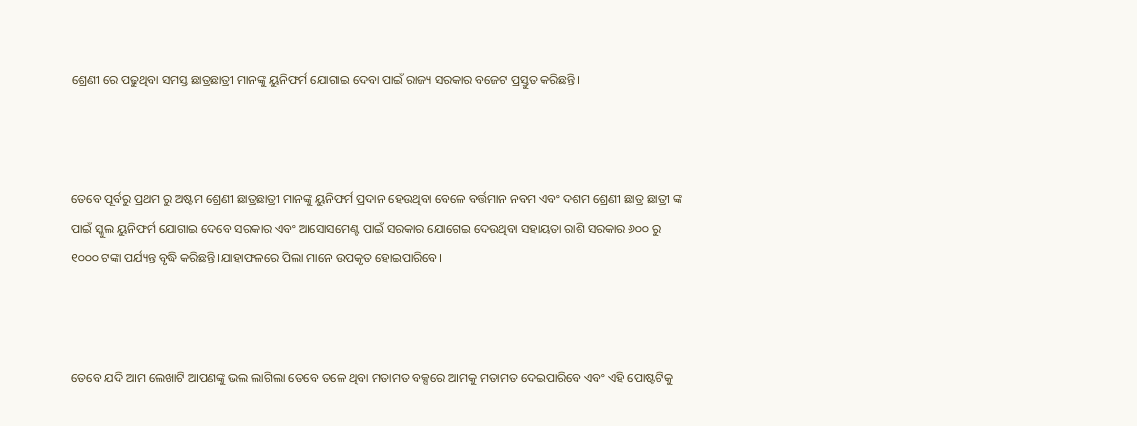ଶ୍ରେଣୀ ରେ ପଢୁଥିବା ସମସ୍ତ ଛାତ୍ରଛାତ୍ରୀ ମାନଙ୍କୁ ୟୁନିଫର୍ମ ଯୋଗାଇ ଦେବା ପାଇଁ ରାଜ୍ୟ ସରକାର ବଜେଟ ପ୍ରସ୍ତୁତ କରିଛନ୍ତି।



ତେବେ ପୂର୍ବରୁ ପ୍ରଥମ ରୁ ଅଷ୍ଟମ ଶ୍ରେଣୀ ଛାତ୍ରଛାତ୍ରୀ ମାନଙ୍କୁ ୟୁନିଫର୍ମ ପ୍ରଦାନ ହେଉଥିବା ବେଳେ ବର୍ତ୍ତମାନ ନବମ ଏବଂ ଦଶମ ଶ୍ରେଣୀ ଛାତ୍ର ଛାତ୍ରୀ ଙ୍କ ପାଇଁ ସ୍କୁଲ ୟୁନିଫର୍ମ ଯୋଗାଇ ଦେବେ ସରକାର ଏବଂ ଆସୋସମେଣ୍ଟ ପାଇଁ ସରକାର ଯୋଗେଇ ଦେଉଥିବା ସହାୟତା ରାଶି ସରକାର ୬୦୦ ରୁ ୧୦୦୦ ଟଙ୍କା ପର୍ଯ୍ୟନ୍ତ ବୃଦ୍ଧି କରିଛନ୍ତି।ଯାହାଫଳରେ ପିଲା ମାନେ ଉପକୃତ ହୋଇପାରିବେ।



ତେବେ ଯଦି ଆମ ଲେଖାଟି ଆପଣଙ୍କୁ ଭଲ ଲାଗିଲା ତେବେ ତଳେ ଥିବା ମତାମତ ବକ୍ସରେ ଆମକୁ ମତାମତ ଦେଇପାରିବେ ଏବଂ ଏହି ପୋଷ୍ଟଟିକୁ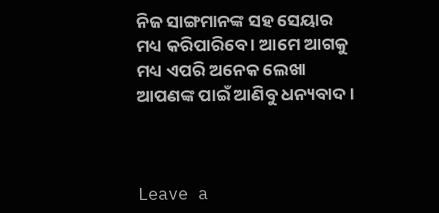ନିଜ ସାଙ୍ଗମାନଙ୍କ ସହ ସେୟାର ମଧ୍ୟ କରିପାରିବେ । ଆମେ ଆଗକୁ ମଧ୍ୟ ଏପରି ଅନେକ ଲେଖା ଆପଣଙ୍କ ପାଇଁ ଆଣିବୁ ଧନ୍ୟବାଦ ।



Leave a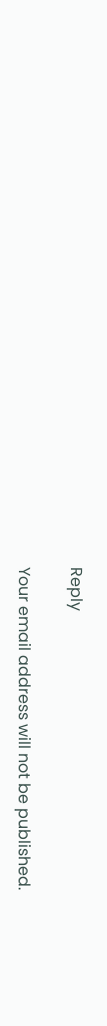Reply

Your email address will not be published.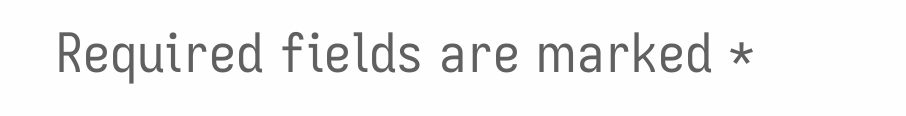Required fields are marked *